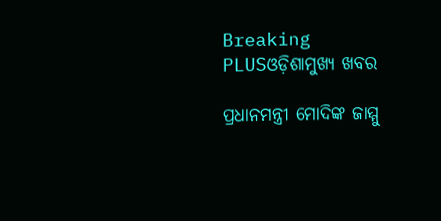Breaking PLUSଓଡ଼ିଶାମୁଖ୍ୟ ଖବର

ପ୍ରଧାନମନ୍ତ୍ରୀ ମୋଦିଙ୍କ ଜାମ୍ମୁ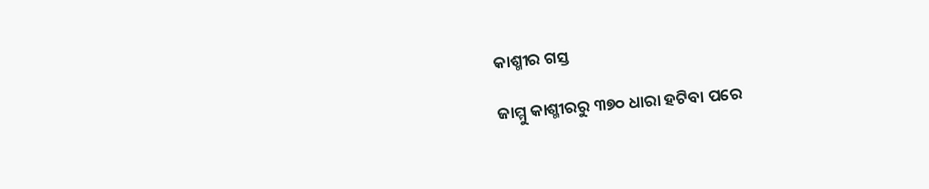କାଶ୍ମୀର ଗସ୍ତ

ଜାମ୍ମୁ କାଶ୍ମୀରରୁ ୩୭୦ ଧାରା ହଟିବା ପରେ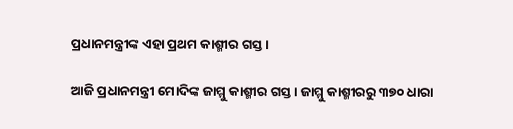ପ୍ରଧାନମନ୍ତ୍ରୀଙ୍କ ଏହା ପ୍ରଥମ କାଶ୍ମୀର ଗସ୍ତ ।

ଆଜି ପ୍ରଧାନମନ୍ତ୍ରୀ ମୋଦିଙ୍କ ଜାମ୍ମୁ କାଶ୍ମୀର ଗସ୍ତ । ଜାମ୍ମୁ କାଶ୍ମୀରରୁ ୩୭୦ ଧାରା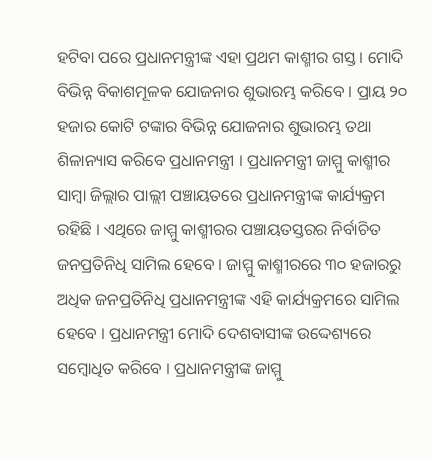ହଟିବା ପରେ ପ୍ରଧାନମନ୍ତ୍ରୀଙ୍କ ଏହା ପ୍ରଥମ କାଶ୍ମୀର ଗସ୍ତ । ମୋଦି ବିଭିନ୍ନ ବିକାଶମୂଳକ ଯୋଜନାର ଶୁଭାରମ୍ଭ କରିବେ । ପ୍ରାୟ ୨୦ ହଜାର କୋଟି ଟଙ୍କାର ବିଭିନ୍ନ ଯୋଜନାର ଶୁଭାରମ୍ଭ ତଥା ଶିଳାନ୍ୟାସ କରିବେ ପ୍ରଧାନମନ୍ତ୍ରୀ । ପ୍ରଧାନମନ୍ତ୍ରୀ ଜାମ୍ମୁ କାଶ୍ମୀର ସାମ୍ବା ଜିଲ୍ଲାର ପାଲ୍ଲୀ ପଞ୍ଚାୟତରେ ପ୍ରଧାନମନ୍ତ୍ରୀଙ୍କ କାର୍ଯ୍ୟକ୍ରମ ରହିଛି । ଏଥିରେ ଜାମ୍ମୁ କାଶ୍ମୀରର ପଞ୍ଚାୟତସ୍ତରର ନିର୍ବାଚିତ ଜନପ୍ରତିନିଧି ସାମିଲ ହେବେ । ଜାମ୍ମୁ କାଶ୍ମୀରରେ ୩୦ ହଜାରରୁ ଅଧିକ ଜନପ୍ରତିନିଧି ପ୍ରଧାନମନ୍ତ୍ରୀଙ୍କ ଏହି କାର୍ଯ୍ୟକ୍ରମରେ ସାମିଲ ହେବେ । ପ୍ରଧାନମନ୍ତ୍ରୀ ମୋଦି ଦେଶବାସୀଙ୍କ ଉଦ୍ଦେଶ୍ୟରେ ସମ୍ବୋଧିତ କରିବେ । ପ୍ରଧାନମନ୍ତ୍ରୀଙ୍କ ଜାମ୍ମୁ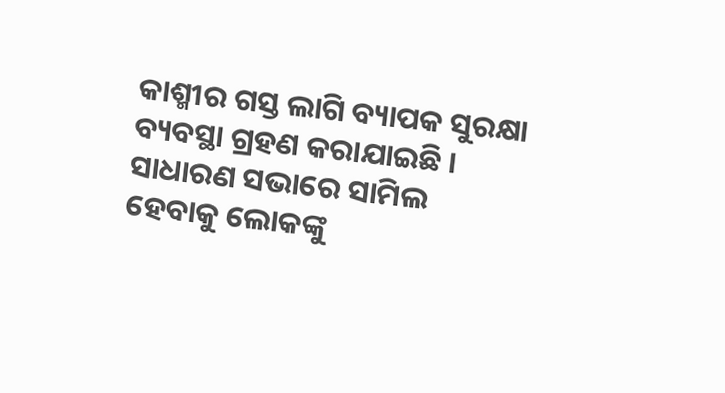କାଶ୍ମୀର ଗସ୍ତ ଲାଗି ବ୍ୟାପକ ସୁରକ୍ଷା ବ୍ୟବସ୍ଥା ଗ୍ରହଣ କରାଯାଇଛି । ସାଧାରଣ ସଭାରେ ସାମିଲ ହେବାକୁ ଲୋକଙ୍କୁ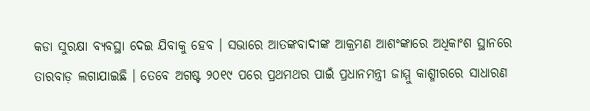କଡା ସୁରକ୍ଷା ବ୍ୟବସ୍ଥା ଦେଇ ଯିବାକୁ ହେବ । ସଭାରେ ଆତଙ୍କବାଦୀଙ୍କ ଆକ୍ରମଣ ଆଶଂଙ୍କାରେ ଅଧିକାଂଶ ସ୍ଥାନରେ ତାରବାଡ଼ ଲଗାଯାଇଛି । ତେବେ ଅଗଷ୍ଟ ୨୦୧୯ ପରେ ପ୍ରଥମଥର ପାଇଁ ପ୍ରଧାନମନ୍ତ୍ରୀ ଜାମ୍ମୁ କାଶ୍ମୀରରେ ସାଧାରଣ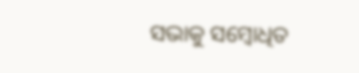ସଭାକୁ ସମ୍ବୋଧିତ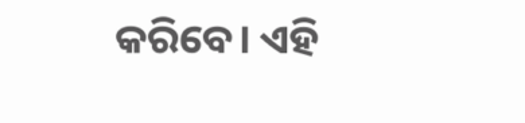କରିବେ। ଏହି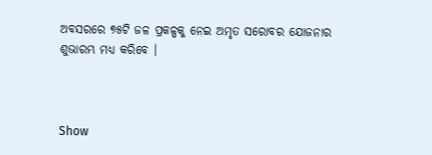ଅବସରରେ ୭୫ଟି ଜଳ ପ୍ରକଳ୍ପକୁ ନେଇ ଅମୃତ ସରୋବର ଯୋଜନାର ଶୁଭାରମ୍ଭ ମଧ୍ୟ କରିବେ ।



Show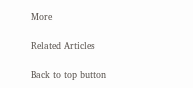More

Related Articles

Back to top button